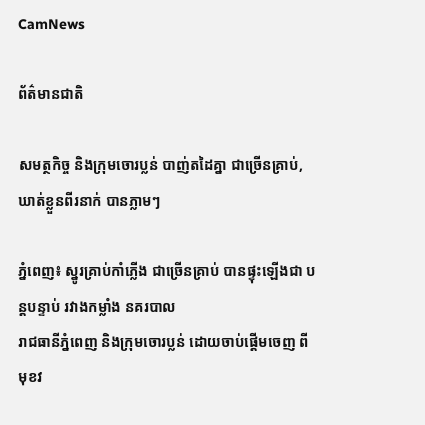CamNews

ព័ត៌មានជាតិ

សមត្ថកិច្ច និងក្រុមចោរប្លន់ បាញ់តដៃគ្នា ជាច្រើនគ្រាប់, ឃាត់ខ្លួនពីរនាក់ បានភ្លាមៗ

ភ្នំពេញ៖ ស្នូរគ្រាប់កាំភ្លើង ជាច្រើនគ្រាប់ បានផ្ទុះឡើងជា បន្តបន្ទាប់ រវាងកម្លាំង នគរបាល
រាជធានីភ្នំពេញ និងក្រុមចោរប្លន់ ដោយចាប់ផ្តើមចេញ ពីមុខវ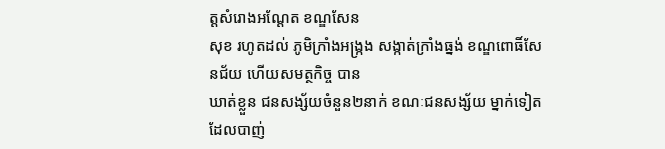ត្តសំរោងអណ្តែត ខណ្ឌសែន
សុខ រហូតដល់ ភូមិក្រាំងអង្ក្រង សង្កាត់ក្រាំងធ្នង់ ខណ្ឌពោធិ៍សែនជ័យ ហើយសមត្ថកិច្ច បាន
ឃាត់ខ្លួន ជនសង្ស័យចំនួន២នាក់ ខណៈជនសង្ស័យ ម្នាក់ទៀត ដែលបាញ់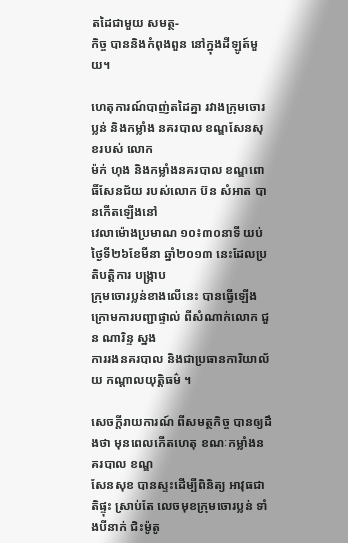តដៃជាមួយ សមត្ថ-
កិច្ច បាននិងកំពុងពួន នៅក្នុងដីឡូត៍មួយ។

ហេតុការណ៍បាញ់តដៃគ្នា រវាងក្រុមចោរប្លន់ និងកម្លាំង នគរបាល ខណ្ឌសែនសុខរបស់ លោក
ម៉ក់ ហុង និងកម្លាំងនគរបាល ខណ្ឌពោធិ៍សែនជ័យ របស់លោក ប៊ន សំអាត បានកើតឡើងនៅ
វេលាម៉ោងប្រមាណ ១០៖៣០នាទី យប់ថ្ងៃទី២៦ខែមីនា ឆ្នាំ២០១៣ នេះដែលប្រតិបត្តិការ បង្រ្កាប
ក្រុមចោរប្លន់ខាងលើនេះ បានធ្វើឡើង ក្រោមការបញ្ជាផ្ទាល់ ពីសំណាក់លោក ជួន ណារិន្ទ ស្នង
ការរងនគរបាល និងជាប្រធានការិយាល័យ កណ្តាលយុត្តិធម៌ ។

សេចក្តីរាយការណ៍ ពីសមត្ថកិច្ច បានឲ្យដឹងថា មុនពេលកើតហេតុ ខណៈកម្លាំងនគរបាល ខណ្ឌ
សែនសុខ បានស្ទះដើម្បីពិនិត្យ អាវុធជាតិផ្ទុះ ស្រាប់តែ លេចមុខក្រុមចោរប្លន់ ទាំងបីនាក់ ជិះម៉ូតូ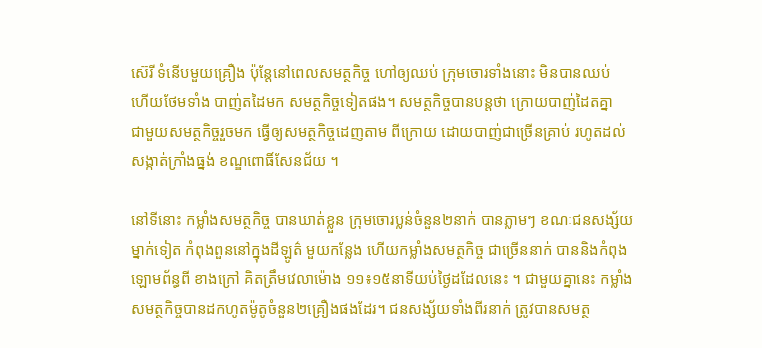ស៊េរី ទំនើបមួយគ្រឿង ប៉ុន្តែនៅពេលសមត្ថកិច្ច ហៅឲ្យឈប់ ក្រុមចោរទាំងនោះ មិនបានឈប់
ហើយថែមទាំង បាញ់តដៃមក សមត្ថកិច្ចទៀតផង។ សមត្ថកិច្ចបានបន្តថា ក្រោយបាញ់ដៃតគ្នា
ជាមួយសមត្ថកិច្ចរួចមក ធ្វើឲ្យសមត្ថកិច្ចដេញតាម ពីក្រោយ ដោយបាញ់ជាច្រើនគ្រាប់ រហូតដល់
សង្កាត់ក្រាំងធ្នង់ ខណ្ឌពោធិ៍សែនជ័យ ។

នៅទីនោះ កម្លាំងសមត្ថកិច្ច បានឃាត់ខ្លួន ក្រុមចោរប្លន់ចំនួន២នាក់ បានភ្លាមៗ ខណៈជនសង្ស័យ
ម្នាក់ទៀត កំពុងពួននៅក្នុងដីឡូត៌ មួយកន្លែង ហើយកម្លាំងសមត្ថកិច្ច ជាច្រើននាក់ បាននិងកំពុង
ឡោមព័ន្ធពី ខាងក្រៅ គិតត្រឹមវេលាម៉ោង ១១៖១៥នាទីយប់ថ្ងៃដដែលនេះ ។ ជាមួយគ្នានេះ កម្លាំង
សមត្ថកិច្ចបានដកហូតម៉ូតូចំនួន២គ្រឿងផងដែរ។ ជនសង្ស័យទាំងពីរនាក់ ត្រូវបានសមត្ថ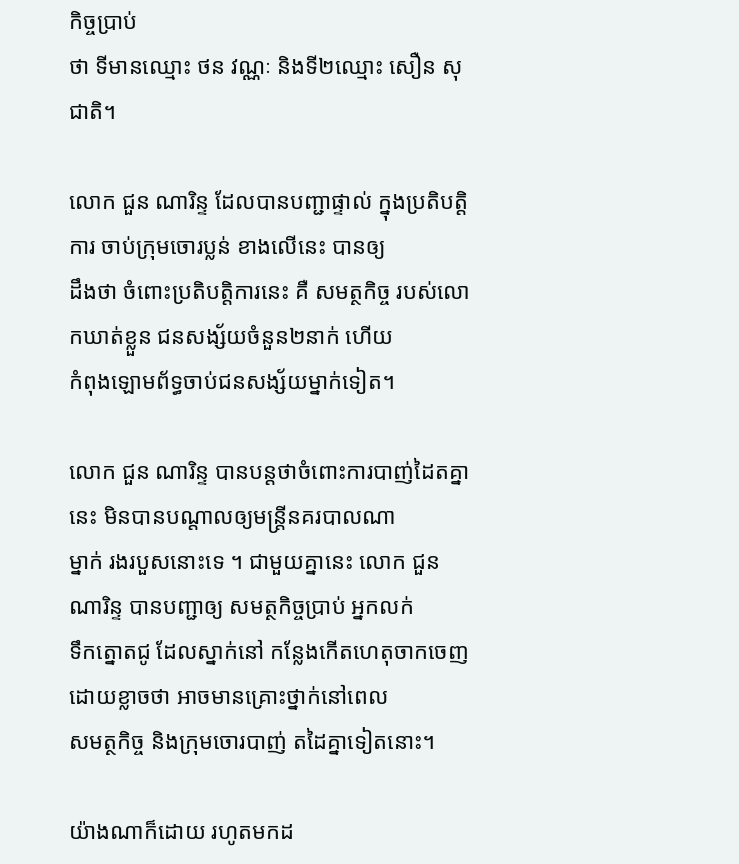កិច្ចប្រាប់
ថា ទីមានឈ្មោះ ថន វណ្ណៈ និងទី២ឈ្មោះ សឿន សុជាតិ។

លោក ជួន ណារិន្ទ ដែលបានបញ្ជាផ្ទាល់ ក្នុងប្រតិបត្តិការ ចាប់ក្រុមចោរប្លន់ ខាងលើនេះ បានឲ្យ
ដឹងថា ចំពោះប្រតិបត្តិការនេះ គឺ សមត្ថកិច្ច របស់លោកឃាត់ខ្លួន ជនសង្ស័យចំនួន២នាក់ ហើយ
កំពុងឡោមព័ទ្ធចាប់ជនសង្ស័យម្នាក់ទៀត។

លោក ជួន ណារិន្ទ បានបន្តថាចំពោះការបាញ់ដៃតគ្នានេះ មិនបានបណ្តាលឲ្យមន្រ្តីនគរបាលណា
ម្នាក់ រងរបួសនោះទេ ។ ជាមួយគ្នានេះ លោក ជួន ណារិន្ទ បានបញ្ជាឲ្យ សមត្ថកិច្ចប្រាប់ អ្នកលក់
ទឹកត្នោតជូ ដែលស្នាក់នៅ កន្លែងកើតហេតុចាកចេញ ដោយខ្លាចថា អាចមានគ្រោះថ្នាក់នៅពេល
សមត្ថកិច្ច និងក្រុមចោរបាញ់ តដៃគ្នាទៀតនោះ។

យ៉ាងណាក៏ដោយ រហូតមកដ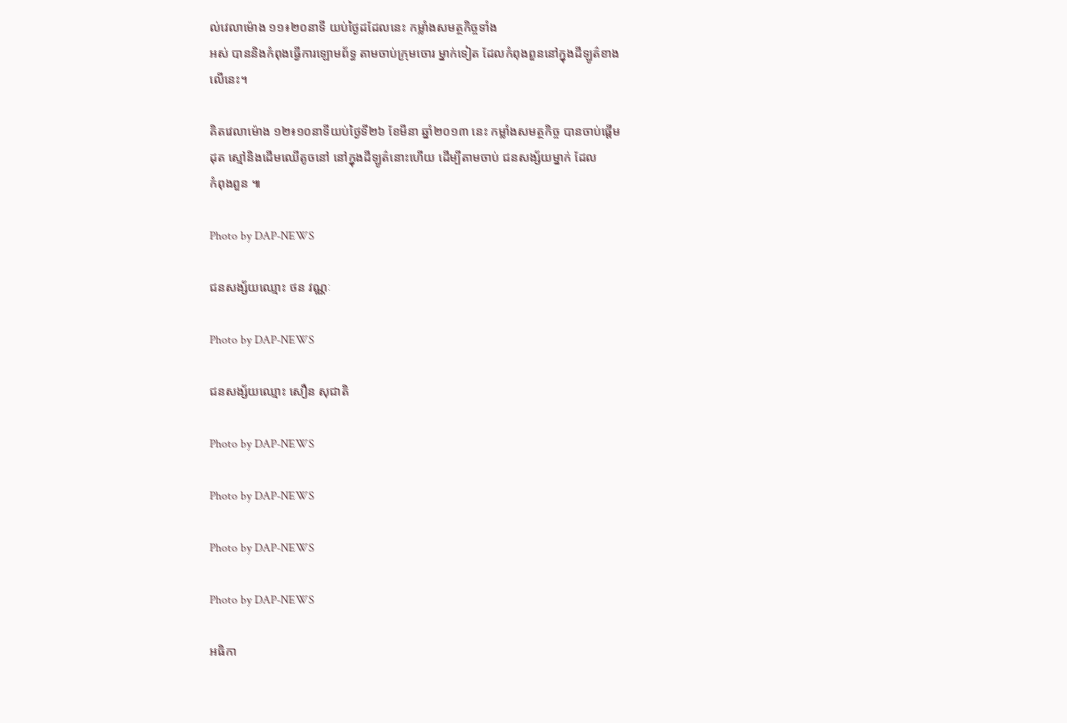ល់វេលាម៉ោង ១១៖២០នាទី យប់ថ្ងៃដដែលនេះ កម្លាំងសមត្ថកិច្ចទាំង
អស់ បាននិងកំពុងធ្វើការឡោមព័ទ្ធ តាមចាប់ក្រុមចោរ ម្នាក់ទៀត ដែលកំពុងពួននៅក្នុងដីឡូត៌ខាង
លើនេះ។

គិតវេលាម៉ោង ១២៖១០នាទីយប់ថ្ងៃទី២៦ ខែមីនា ឆ្នាំ២០១៣ នេះ កម្លាំងសមត្ថកិច្ច បានចាប់ផ្តើម
ដុត ស្មៅនិងដើមឈើតូចនៅ នៅក្នុងដីឡូត៌នោះហើយ ដើម្បីតាមចាប់ ជនសង្ស័យម្នាក់ ដែល
កំពុងពួន ៕

Photo by DAP-NEWS

ជនសង្ស័យឈ្មោះ ថន វណ្ណៈ

Photo by DAP-NEWS

ជនសង្ស័យឈ្មោះ សឿន សុជាតិ

Photo by DAP-NEWS

Photo by DAP-NEWS

Photo by DAP-NEWS

Photo by DAP-NEWS

អធិកា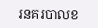រនគរបាលខ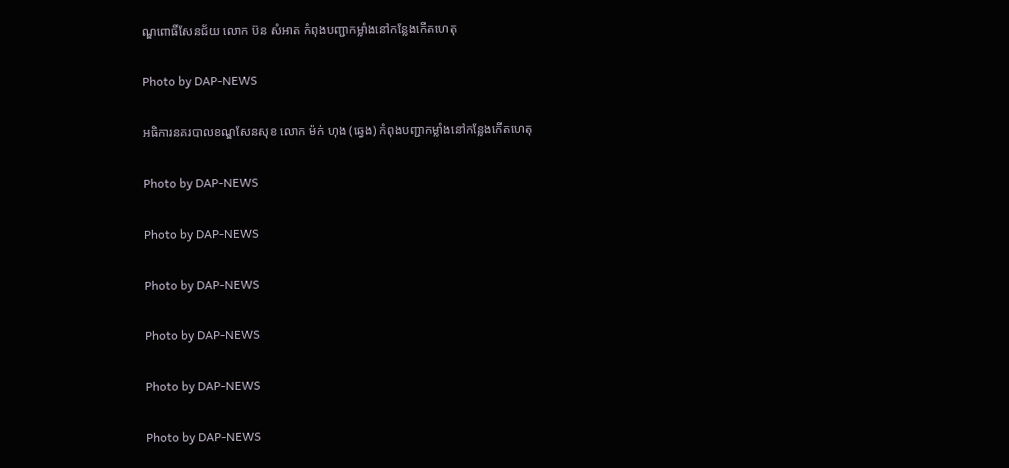ណ្ឌពោធិ៍សែនជ័យ លោក ប៊ន សំអាត កំពុងបញ្ជាកម្លាំងនៅកន្លែងកើតហេតុ

Photo by DAP-NEWS

អធិការនគរបាលខណ្ឌសែនសុខ លោក ម៉ក់ ហុង (ឆ្វេង) កំពុងបញ្ជាកម្លាំងនៅកន្លែងកើតហេតុ

Photo by DAP-NEWS

Photo by DAP-NEWS

Photo by DAP-NEWS

Photo by DAP-NEWS

Photo by DAP-NEWS

Photo by DAP-NEWS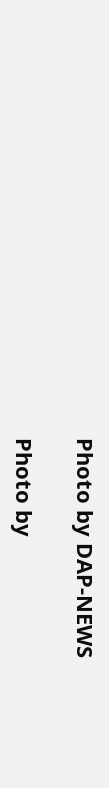Photo by DAP-NEWS

Photo by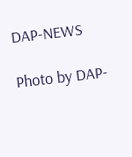DAP-NEWS

Photo by DAP-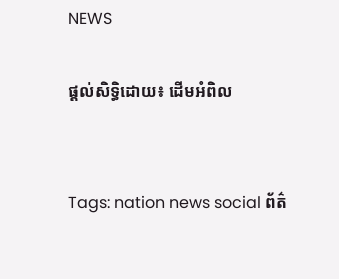NEWS

ផ្តល់សិទ្ធិដោយ៖ ដើមអំពិល


Tags: nation news social ព័ត៌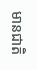មានជាតិ